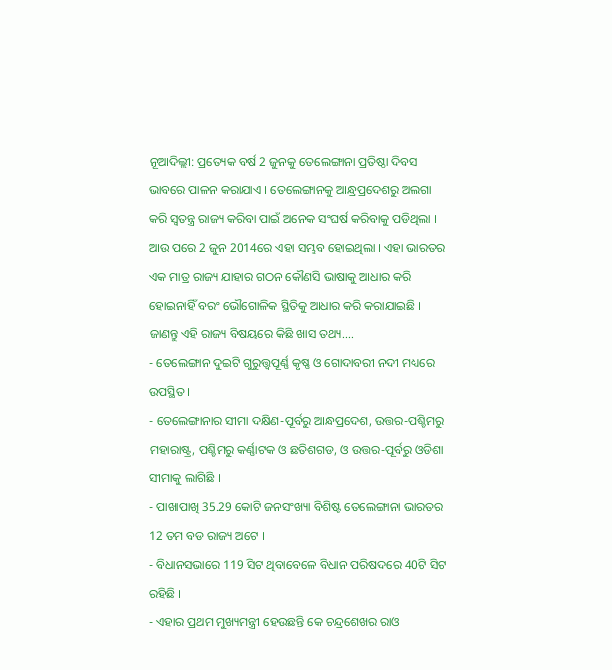ନୂଆଦିଲ୍ଲୀ: ପ୍ରତ୍ୟେକ ବର୍ଷ 2 ଜୁନକୁ ତେଲେଙ୍ଗାନା ପ୍ରତିଷ୍ଠା ଦିବସ ଭାବରେ ପାଳନ କରାଯାଏ । ତେଲେଙ୍ଗାନକୁ ଆନ୍ଧ୍ରପ୍ରଦେଶରୁ ଅଲଗା କରି ସ୍ବତନ୍ତ୍ର ରାଜ୍ୟ କରିବା ପାଇଁ ଅନେକ ସଂଘର୍ଷ କରିବାକୁ ପଡିଥିଲା । ଆଉ ପରେ 2 ଜୁନ 2014ରେ ଏହା ସମ୍ଭବ ହୋଇଥିଲା । ଏହା ଭାରତର ଏକ ମାତ୍ର ରାଜ୍ୟ ଯାହାର ଗଠନ କୌଣସି ଭାଷାକୁ ଆଧାର କରି ହୋଇନାହିଁ ବରଂ ଭୌଗୋଳିକ ସ୍ଥିତିକୁ ଆଧାର କରି କରାଯାଇଛି ।
ଜାଣନ୍ତୁ ଏହି ରାଜ୍ୟ ବିଷୟରେ କିଛି ଖାସ ତଥ୍ୟ....
- ତେଲେଙ୍ଗାନ ଦୁଇଟି ଗୁରୁତ୍ତ୍ବପୂର୍ଣ୍ଣ କୃଷ୍ଣ ଓ ଗୋଦାବରୀ ନଦୀ ମଧ୍ୟରେ ଉପସ୍ଥିତ ।
- ତେଲେଙ୍ଗାନାର ସୀମା ଦକ୍ଷିଣ-ପୂର୍ବରୁ ଆନ୍ଧପ୍ରଦେଶ, ଉତ୍ତର-ପଶ୍ଚିମରୁ ମହାରାଷ୍ଟ୍ର, ପଶ୍ଚିମରୁ କର୍ଣ୍ଣାଟକ ଓ ଛତିଶଗଡ, ଓ ଉତ୍ତର-ପୂର୍ବରୁ ଓଡିଶା ସୀମାକୁ ଲାଗିଛି ।
- ପାଖାପାଖି 35.29 କୋଟି ଜନସଂଖ୍ୟା ବିଶିଷ୍ଟ ତେଲେଙ୍ଗାନା ଭାରତର 12 ତମ ବଡ ରାଜ୍ୟ ଅଟେ ।
- ବିଧାନସଭାରେ 119 ସିଟ ଥିବାବେଳେ ବିଧାନ ପରିଷଦରେ 40ଟି ସିଟ ରହିଛି ।
- ଏହାର ପ୍ରଥମ ମୁଖ୍ୟମନ୍ତ୍ରୀ ହେଉଛନ୍ତି କେ ଚନ୍ଦ୍ରଶେଖର ରାଓ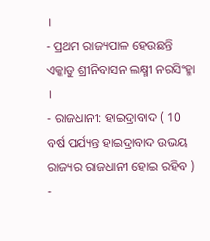।
- ପ୍ରଥମ ରାଜ୍ୟପାଳ ହେଉଛନ୍ତି ଏକ୍କାଡୁ ଶ୍ରୀନିବାସନ ଲକ୍ଷ୍ମୀ ନରସିଂହ୍ମା ।
- ରାଜଧାନୀ: ହାଇଦ୍ରାବାଦ ( 10 ବର୍ଷ ପର୍ଯ୍ୟନ୍ତ ହାଇଦ୍ରାବାଦ ଉଭୟ ରାଜ୍ୟର ରାଜଧାନୀ ହୋଇ ରହିବ )
-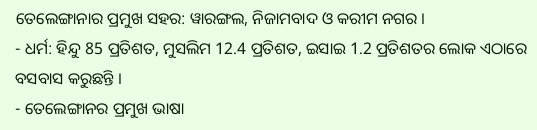ତେଲେଙ୍ଗାନାର ପ୍ରମୁଖ ସହର: ୱାରଙ୍ଗଲ, ନିଜାମବାଦ ଓ କରୀମ ନଗର ।
- ଧର୍ମ: ହିନ୍ଦୁ 85 ପ୍ରତିଶତ, ମୁସଲିମ 12.4 ପ୍ରତିଶତ, ଇସାଇ 1.2 ପ୍ରତିଶତର ଲୋକ ଏଠାରେ ବସବାସ କରୁଛନ୍ତି ।
- ତେଲେଙ୍ଗାନର ପ୍ରମୁଖ ଭାଷା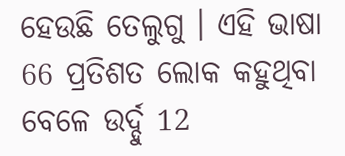ହେଉଛି ତେଲୁଗୁ । ଏହି ଭାଷା 66 ପ୍ରତିଶତ ଲୋକ କହୁଥିବା ବେଳେ ଉର୍ଦ୍ଦୁ 12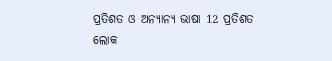ପ୍ରତିଶତ ଓ ଅନ୍ୟାନ୍ୟ ଭାଷା 12 ପ୍ରତିଶତ ଲୋକ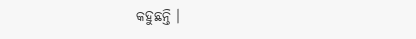କହୁଛନ୍ତି ।